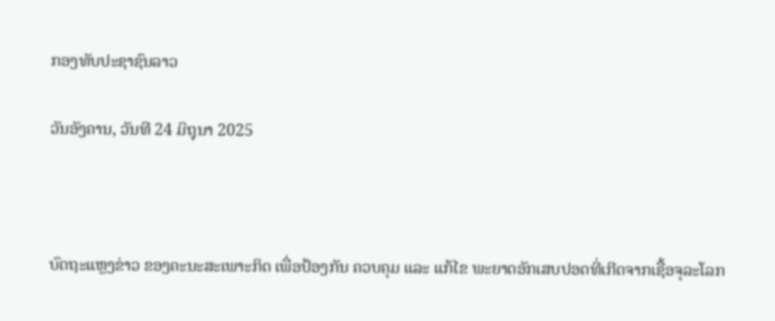ກອງທັບປະຊາຊົນລາວ

ວັນອັງຄານ, ວັນທີ 24 ມິຖຸນາ 2025



ບົດຖະແຫຼງຂ່າວ ຂອງຄະນະສະເພາະກິດ ເພື່ອປ້ອງກັນ ຄວບຄຸມ ແລະ ແກ້ໄຂ ພະຍາດອັກເສບປອດທີ່ເກີດຈາກເຊື້ອຈຸລະໂລກ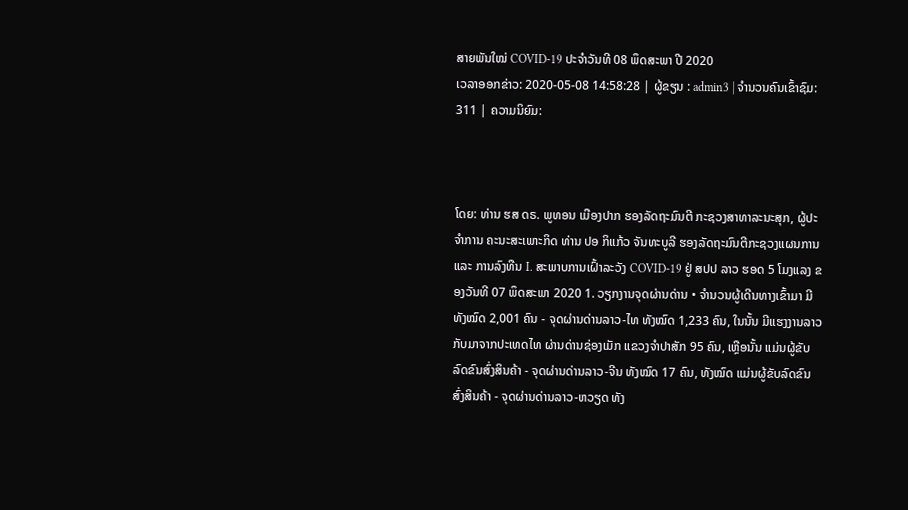ສາຍພັນໃໝ່ COVID-19 ປະຈໍາວັນທີ 08 ພຶດສະພາ ປີ 2020
ເວລາອອກຂ່າວ: 2020-05-08 14:58:28 | ຜູ້ຂຽນ : admin3 | ຈຳນວນຄົນເຂົ້າຊົມ: 311 | ຄວາມນິຍົມ:



ໂດຍ: ທ່ານ ຮສ ດຣ. ພູທອນ ເມືອງປາກ ຮອງລັດຖະມົນຕີ ກະຊວງສາທາລະນະສຸກ, ຜູ້ປະຈໍາການ ຄະນະສະເພາະກິດ ທ່ານ ປອ ກິແກ້ວ ຈັນທະບູລີ ຮອງລັດຖະມົນຕີກະຊວງແຜນການ ແລະ ການລົງທືນ I. ສະພາບການເຝົ້າລະວັງ COVID-19 ຢູ່ ສປປ ລາວ ຮອດ 5 ໂມງແລງ ຂອງວັນທີ 07 ພຶດສະພາ 2020 1. ວຽກງານຈຸດຜ່ານດ່ານ • ຈໍານວນຜູ້ເດີນທາງເຂົ້າມາ ມີທັງໝົດ 2,001 ຄົນ - ຈຸດຜ່ານດ່ານລາວ-ໄທ ທັງໝົດ 1,233 ຄົນ, ໃນນັ້ນ ມີແຮງງານລາວກັບມາຈາກປະເທດໄທ ຜ່ານດ່ານຊ່ອງເມັກ ແຂວງຈຳປາສັກ 95 ຄົນ, ເຫຼືອນັ້ນ ແມ່ນຜູ້ຂັບລົດຂົນສົ່ງສິນຄ້າ - ຈຸດຜ່ານດ່ານລາວ-ຈີນ ທັງໝົດ 17 ຄົນ, ທັງໝົດ ແມ່ນຜູ້ຂັບລົດຂົນສົ່ງສິນຄ້າ - ຈຸດຜ່ານດ່ານລາວ-ຫວຽດ ທັງ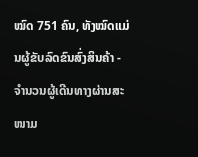ໝົດ 751 ຄົນ, ທັງໝົດແມ່ນຜູ້ຂັບລົດຂົນສົ່ງສິນຄ້າ - ຈຳນວນຜູ້ເດີນທາງຜ່ານສະໜາມ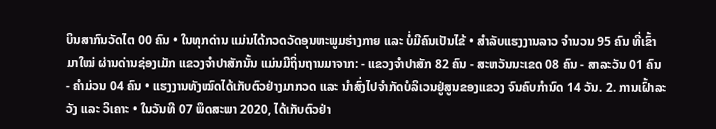ບິນສາກົນວັດໄຕ 00 ຄົນ • ໃນທຸກດ່ານ ແມ່ນໄດ້ກວດວັດອຸນຫະພູມຮ່າງກາຍ ແລະ ບໍ່ມີຄົນເປັນໄຂ້ • ສຳລັບແຮງງານລາວ ຈຳນວນ 95 ຄົນ ທີ່ເຂົ້າມາໃໝ່ ຜ່ານດ່ານຊ່ອງເມັກ ແຂວງຈຳປາສັກນັ້ນ ແມ່ນມີຖິ່ນຖານມາຈາກ: - ແຂວງຈຳປາສັກ 82 ຄົນ - ສະຫວັນນະເຂດ 08 ຄົນ - ສາລະວັນ 01 ຄົນ - ຄຳມ່ວນ 04 ຄົນ • ແຮງງານທັງໝົດໄດ້ເກັບຕົວຢ່າງມາກວດ ແລະ ນຳສົ່ງໄປຈຳກັດບໍລິເວນຢູ່ສູນຂອງແຂວງ ຈົນຄົບກຳນົດ 14 ວັນ. 2. ການເຝົ້າລະວັງ ແລະ ວິເຄາະ • ໃນວັນທີ 07 ພຶດສະພາ 2020, ໄດ້ເກັບຕົວຢ່າ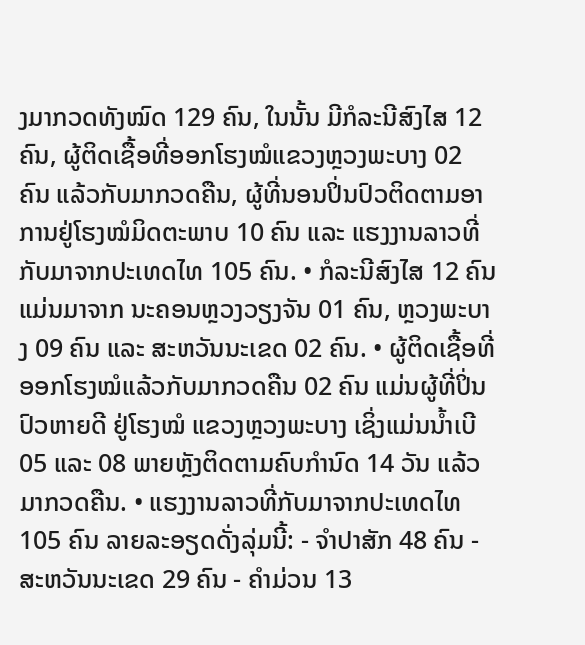ງມາກວດທັງໝົດ 129 ຄົນ, ໃນນັ້ນ ມີກໍລະນີສົງໄສ 12 ຄົນ, ຜູ້ຕິດເຊື້ອທີ່ອອກໂຮງໝໍແຂວງຫຼວງພະບາງ 02 ຄົນ ແລ້ວກັບມາກວດຄືນ, ຜູ້ທີ່ນອນປິ່ນປົວຕິດຕາມອາການຢູ່ໂຮງໝໍມິດຕະພາບ 10 ຄົນ ແລະ ແຮງງານລາວທີ່ກັບມາຈາກປະເທດໄທ 105 ຄົນ. • ກໍລະນີສົງໄສ 12 ຄົນ ແມ່ນມາຈາກ ນະຄອນຫຼວງວຽງຈັນ 01 ຄົນ, ຫຼວງພະບາງ 09 ຄົນ ແລະ ສະຫວັນນະເຂດ 02 ຄົນ. • ຜູ້ຕິດເຊື້ອທີ່ອອກໂຮງໝໍແລ້ວກັບມາກວດຄືນ 02 ຄົນ ແມ່ນຜູ້ທີ່ປິ່ນປົວຫາຍດີ ຢູ່ໂຮງໝໍ ແຂວງຫຼວງພະບາງ ເຊິ່ງແມ່ນນ້ຳເບີ 05 ແລະ 08 ພາຍຫຼັງຕິດຕາມຄົບກຳນົດ 14 ວັນ ແລ້ວມາກວດຄືນ. • ແຮງງານລາວທີ່ກັບມາຈາກປະເທດໄທ 105 ຄົນ ລາຍລະອຽດດັ່ງລຸ່ມນີ້: - ຈຳປາສັກ 48 ຄົນ - ສະຫວັນນະເຂດ 29 ຄົນ - ຄຳມ່ວນ 13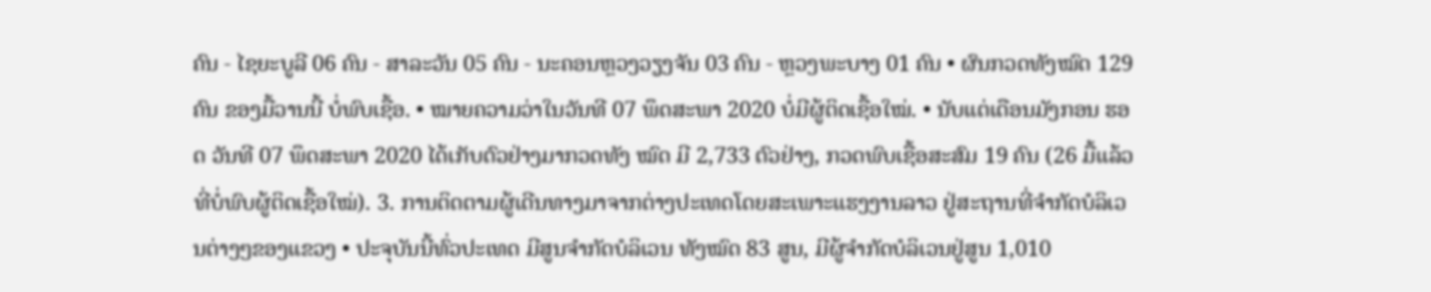ຄົນ - ໄຊຍະບູລີ 06 ຄົນ - ສາລະວັນ 05 ຄົນ - ນະຄອນຫຼວງວຽງຈັນ 03 ຄົນ - ຫຼວງພະບາງ 01 ຄົນ • ຜົນກວດທັງໝົດ 129 ຄົນ ຂອງມື້ວານນີ້ ບໍ່ພົບເຊື້ອ. • ໝາຍຄວາມວ່າໃນວັນທີ 07 ພຶດສະພາ 2020 ບໍ່ມີຜູ້ຕິດເຊື້ອໃໝ່. • ນັບແຕ່ເດືອນມັງກອນ ຮອດ ວັນທີ 07 ພຶດສະພາ 2020 ໄດ້ເກັບຕົວຢ່າງມາກວດທັງ ໝົດ ມີ 2,733 ຕົວຢ່າງ, ກວດພົບເຊື້ອສະສົມ 19 ຄົນ (26 ມື້ແລ້ວທີ່ບໍ່ພົບຜູ້ຕິດເຊື້ອໃໝ່). 3. ການຕິດຕາມຜູ້ເດີນທາງມາຈາກຕ່າງປະເທດໂດຍສະເພາະແຮງງານລາວ ຢູ່ສະຖານທີ່ຈຳກັດບໍລິເວນຕ່າງໆຂອງແຂວງ • ປະຈຸບັນນີ້ທົ່ວປະເທດ ມີສູນຈໍາກັດບໍລິເວນ ທັງໝົດ 83 ສູນ, ມີຜູ້ຈຳກັດບໍລິເວນຢູ່ສູນ 1,010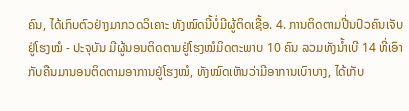ຄົນ, ໄດ້ເກົບຕົວຢ່າງມາກວດວິເຄາະ ທັງໝົດນີ້ບໍ່ມີຜູ້ຕິດເຊື້ອ. 4. ການຕິດຕາມປີ່ນປົວຄົນເຈັບຢູ່ໂຮງໝໍ - ປະຈຸບັນ ມີຜູ້ນອນຕິດຕາມຢູ່ໂຮງໝໍມິດຕະພາບ 10 ຄົນ ລວມທັງນ້ຳເບີ 14 ທີ່ເອົາກັບຄືນມານອນຕິດຕາມອາການຢູ່ໂຮງໝໍ, ທັງໝົດເຫັນວ່າມີອາການເບົາບາງ, ໄດ້ເກັບ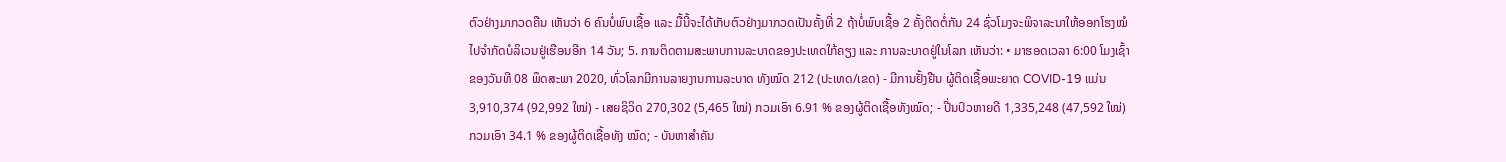ຕົວຢ່າງມາກວດຄືນ ເຫັນວ່າ 6 ຄົນບໍ່ພົບເຊື້ອ ແລະ ມື້ນີ້ຈະໄດ້ເກັບຕົວຢ່າງມາກວດເປັນຄັ້ງທີ່ 2 ຖ້າບໍ່ພົບເຊື້ອ 2 ຄັ້ງຕິດຕໍ່ກັນ 24 ຊົ່ວໂມງຈະພິຈາລະນາໃຫ້ອອກໂຮງໝໍ ໄປຈໍາກັດບໍລິເວນຢູ່ເຮືອນອີກ 14 ວັນ; 5. ການຕິດຕາມສະພາບການລະບາດຂອງປະເທດໃກ້ຄຽງ ແລະ ການລະບາດຢູ່ໃນໂລກ ເຫັນວ່າ: • ມາຮອດເວລາ 6:00 ໂມງເຊົ້າ ຂອງວັນທີ 08 ພຶດສະພາ 2020, ທົ່ວໂລກມີການລາຍງານການລະບາດ ທັງໝົດ 212 (ປະເທດ/ເຂດ) - ມີການຢັ້ງຢືນ ຜູ້ຕິດເຊື້ອພະຍາດ COVID-19 ແມ່ນ 3,910,374 (92,992 ໃໝ່) - ເສຍຊິວິດ 270,302 (5,465 ໃໝ່) ກວມເອົາ 6.91 % ຂອງຜູ້ຕິດເຊື້ອທັງໝົດ; - ປີ່ນປົວຫາຍດີ 1,335,248 (47,592 ໃໝ່) ກວມເອົາ 34.1 % ຂອງຜູ້ຕິດເຊື້ອທັງ ໝົດ; - ບັນຫາສຳຄັນ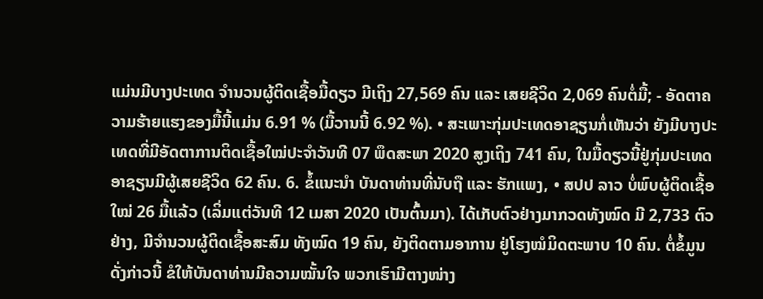ແມ່ນມີບາງປະເທດ ຈຳນວນຜູ້ຕິດເຊື້ອມື້ດຽວ ມີເຖິງ 27,569 ຄົນ ແລະ ເສຍຊີວິດ 2,069 ຄົນຕໍ່ມື້; - ອັດຕາຄວາມຮ້າຍແຮງຂອງມື້ນີ້ແມ່ນ 6.91 % (ມື້ວານນີ້ 6.92 %). • ສະເພາະກຸ່ມປະເທດອາຊຽນກໍ່ເຫັນວ່າ ຍັງມີບາງປະເທດທີ່ມີອັດຕາການຕິດເຊື້ອໃໝ່ປະຈຳວັນທີ 07 ພຶດສະພາ 2020 ສູງເຖິງ 741 ຄົນ, ໃນມື້ດຽວນີ້ຢູ່ກຸ່ມປະເທດອາຊຽນມີຜູ້ເສຍຊີວິດ 62 ຄົນ. 6. ຂໍ້ແນະນຳ ບັນດາທ່ານທີ່ນັບຖື ແລະ ຮັກແພງ, • ສປປ ລາວ ບໍ່ພົບຜູ້ຕິດເຊື້ອໃໝ່ 26 ມື້ແລ້ວ (ເລິ່ມແຕ່ວັນທີ 12 ເມສາ 2020 ເປັນຕົ້ນມາ). ໄດ້ເກັບຕົວຢ່າງມາກວດທັງໝົດ ມີ 2,733 ຕົວຢ່າງ, ມີຈໍານວນຜູ້ຕິດເຊື້ອສະສົມ ທັງໝົດ 19 ຄົນ, ຍັງຕິດຕາມອາການ ຢູ່ໂຮງໝໍມິດຕະພາບ 10 ຄົນ. ຕໍ່ຂໍ້ມູນດັ່ງກ່າວນີ້ ຂໍໃຫ້ບັນດາທ່ານມີຄວາມໝັ້ນໃຈ ພວກເຮົາມີຕາງໜ່າງ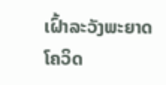ເຝົ້າລະວັງພະຍາດໂຄວິດ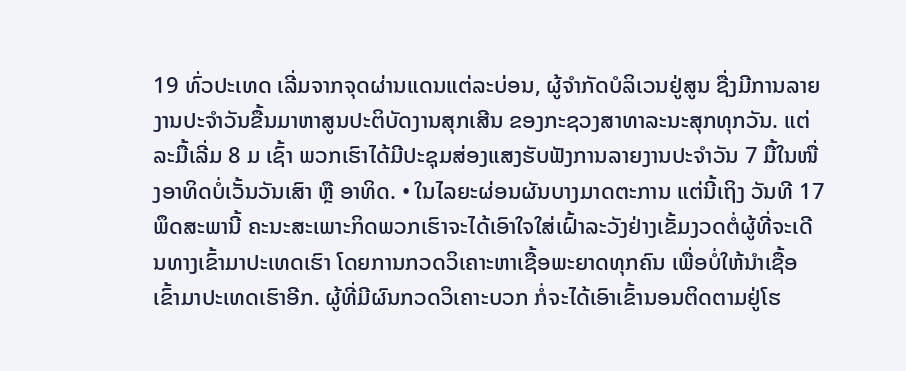19 ທົ່ວປະເທດ ເລີ່ມຈາກຈຸດຜ່ານແດນແຕ່ລະບ່ອນ, ຜູ້ຈຳກັດບໍລິເວນຢູ່ສູນ ຊື່ງມີການລາຍງານປະຈຳວັນຂື້ນມາຫາສູນປະຕິບັດງານສຸກເສີນ ຂອງກະຊວງສາທາລະນະສຸກທຸກວັນ. ແຕ່ລະມື້ເລີ່ມ 8 ມ ເຊົ້າ ພວກເຮົາໄດ້ມີປະຊຸມສ່ອງແສງຮັບຟັງການລາຍງານປະຈຳວັນ 7 ມື້ໃນໜື່ງອາທິດບໍ່ເວັ້ນວັນເສົາ ຫຼື ອາທິດ. • ໃນໄລຍະຜ່ອນຜັນບາງມາດຕະການ ແຕ່ນີ້ເຖິງ ວັນທີ 17 ພຶດສະພານີ້ ຄະນະສະເພາະກິດພວກເຮົາຈະໄດ້ເອົາໃຈໃສ່ເຝົ້າລະວັງຢ່າງເຂັ້ມງວດຕໍ່ຜູ້ທີ່ຈະເດີນທາງເຂົ້າມາປະເທດເຮົາ ໂດຍການກວດວິເຄາະຫາເຊື້ອພະຍາດທຸກຄົນ ເພື່ອບໍ່ໃຫ້ນໍາເຊື້ອເຂົ້າມາປະເທດເຮົາອີກ. ຜູ້ທີ່ມີຜົນກວດວິເຄາະບວກ ກໍ່ຈະໄດ້ເອົາເຂົ້ານອນຕິດຕາມຢູ່ໂຮ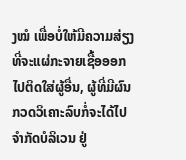ງໝໍ ເພື່ອບໍ່ໃຫ້ມີຄວາມສ່ຽງທີ່ຈະແຜ່ກະຈາຍເຊື້ອອອກໄປຕິດໃສ່ຜູ້ອື່ນ, ຜູ້ທີ່ມີຜົນກວດວິເຄາະລົບກໍ່ຈະໄດ້ໄປຈຳກັດບໍລິເວນ ຢູ່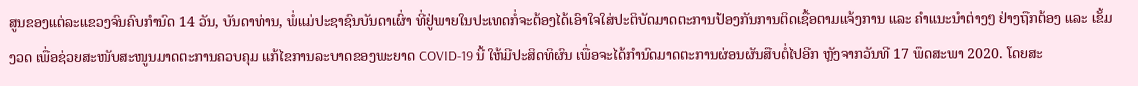ສູນຂອງແຕ່ລະແຂວງຈົນຄົບກຳນົດ 14 ວັນ, ບັນດາທ່ານ, ພໍ່ແມ່ປະຊາຊົນບັນດາເຜົ່າ ທີ່ຢູ່ພາຍໃນປະເທດກໍ່ຈະຕ້ອງໄດ້ເອົາໃຈໃສ່ປະຕິບັດມາດຕະການປ້ອງກັນການຕິດເຊື້ອຕາມແຈ້ງການ ແລະ ຄຳແນະນຳຕ່າງໆ ຢ່າງຖືກຕ້ອງ ແລະ ເຂັ້ມງວດ ເພື່ອຊ່ວຍສະໜັບສະໜູນມາດຕະການຄວບຄຸມ ແກ້ໄຂການລະບາດຂອງພະຍາດ COVID-19 ນີ້ ໃຫ້ມີປະສິດທິຜົນ ເພື່ອຈະໄດ້ກຳນົດມາດຕະການຜ່ອນຜັນສືບຕໍ່ໄປອີກ ຫຼັງຈາກວັນທີ 17 ພຶດສະພາ 2020. ໂດຍສະ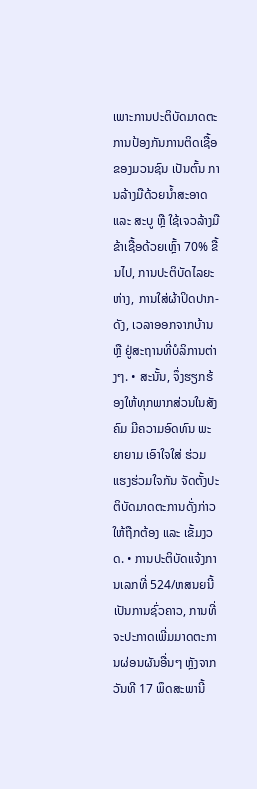ເພາະການປະຕິບັດມາດຕະການປ້ອງກັນການຕິດເຊື້ອຂອງມວນຊົນ ເປັນຕົ້ນ ການລ້າງມືດ້ວຍນໍ້າສະອາດ ແລະ ສະບູ ຫຼື ໃຊ້ເຈວລ້າງມື ຂ້າເຊື້ອດ້ວຍເຫຼົ້າ 70% ຂື້ນໄປ, ການປະຕິບັດໄລຍະຫ່າງ, ການໃສ່ຜ້າປິດປາກ-ດັງ, ເວລາອອກຈາກບ້ານ ຫຼື ຢູ່ສະຖານທີ່ບໍລິການຕ່າງໆ. • ສະນັ້ນ, ຈຶ່ງຮຽກຮ້ອງໃຫ້ທຸກພາກສ່ວນໃນສັງຄົມ ມີຄວາມອົດທົນ ພະຍາຍາມ ເອົາໃຈໃສ່ ຮ່ວມແຮງຮ່ວມໃຈກັນ ຈັດຕັ້ງປະຕິບັດມາດຕະການດັ່ງກ່າວໃຫ້ຖືກຕ້ອງ ແລະ ເຂັ້ມງວດ. • ການປະຕິບັດແຈ້ງການເລກທີ່ 524/ຫສນຍນີ້ເປັນການຊົ່ວຄາວ, ການທີ່ຈະປະກາດເພີ່ມມາດຕະການຜ່ອນຜັນອື່ນໆ ຫຼັງຈາກວັນທີ 17 ພຶດສະພານີ້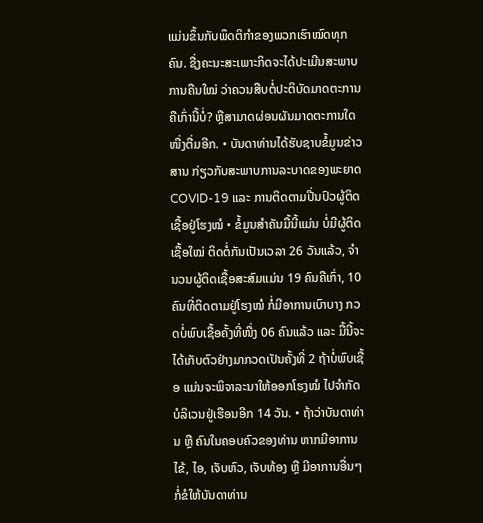ແມ່ນຂຶ້ນກັບພຶດຕິກຳຂອງພວກເຮົາໝົດທຸກຄົນ. ຊື່ງຄະນະສະເພາະກິດຈະໄດ້ປະເມີນສະພາບການຄືນໃໝ່ ວ່າຄວນສືບຕໍ່ປະຕິບັດມາດຕະການຄືເກົ່ານີ້ບໍ່? ຫຼືສາມາດຜ່ອນຜັນມາດຕະການໃດໜື່ງຕື່ມອີກ. • ບັນດາທ່ານໄດ້ຮັບຊາບຂໍ້ມູນຂ່າວສານ ກ່ຽວກັບສະພາບການລະບາດຂອງພະຍາດ COVID-19 ແລະ ການຕິດຕາມປີ່ນປົວຜູ້ຕິດເຊື້ອຢູ່ໂຮງໝໍ • ຂໍ້ມູນສຳຄັນມື້ນີ້ແມ່ນ ບໍ່ມີຜູ້ຕິດເຊື້ອໃໝ່ ຕິດຕໍ່ກັນເປັນເວລາ 26 ວັນແລ້ວ, ຈຳນວນຜູ້ຕິດເຊື້ອສະສົມແມ່ນ 19 ຄົນຄືເກົ່າ, 10 ຄົນທີ່ຕິດຕາມຢູ່ໂຮງໝໍ ກໍ່ມີອາການເບົາບາງ ກວດບໍ່ພົບເຊື້ອຄັ້ງທີ່ໜື່ງ 06 ຄົນແລ້ວ ແລະ ມື້ນີ້ຈະໄດ້ເກັບຕົວຢ່າງມາກວດເປັນຄັ້ງທີ່ 2 ຖ້າບໍ່ພົບເຊື້ອ ແມ່ນຈະພິຈາລະນາໃຫ້ອອກໂຮງໝໍ ໄປຈໍາກັດບໍລິເວນຢູ່ເຮືອນອີກ 14 ວັນ. • ຖ້າວ່າບັນດາທ່ານ ຫຼື ຄົນໃນຄອບຄົວຂອງທ່ານ ຫາກມີອາການໄຂ້, ໄອ, ເຈັບຫົວ, ເຈັບທ້ອງ ຫຼື ມີອາການອື່ນໆ ກໍ່ຂໍໃຫ້ບັນດາທ່ານ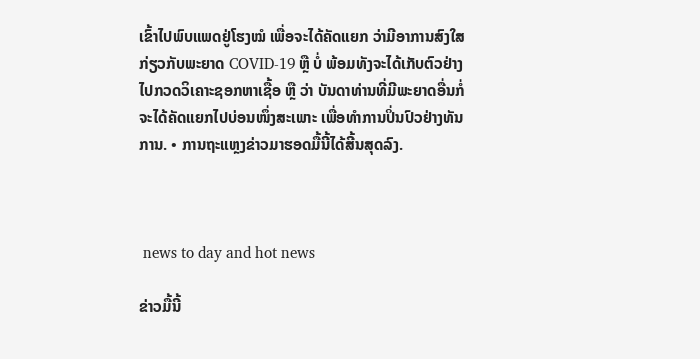ເຂົ້າໄປພົບແພດຢູ່ໂຮງໝໍ ເພື່ອຈະໄດ້ຄັດແຍກ ວ່າມີອາການສົງໃສ ກ່ຽວກັບພະຍາດ COVID-19 ຫຼື ບໍ່ ພ້ອມທັງຈະໄດ້ເກັບຕົວຢ່າງໄປກວດວິເຄາະຊອກຫາເຊື້ອ ຫຼື ວ່າ ບັນດາທ່ານທີ່ມີພະຍາດອື່ນກໍ່ຈະໄດ້ຄັດແຍກໄປບ່ອນໜຶ່ງສະເພາະ ເພື່ອທຳການປິ່ນປົວຢ່າງທັນການ. • ການຖະແຫຼງຂ່າວມາຮອດມື້ນີ້ໄດ້ສີ້ນສຸດລົງ.



 news to day and hot news

ຂ່າວມື້ນີ້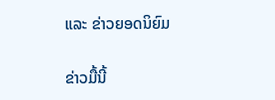ແລະ ຂ່າວຍອດນິຍົມ

ຂ່າວມື້ນີ້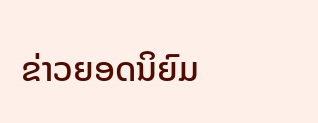ຂ່າວຍອດນິຍົມ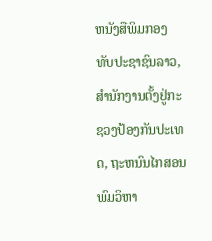ຫນັງສືພິມກອງທັບປະຊາຊົນລາວ, ສຳນັກງານຕັ້ງຢູ່ກະຊວງປ້ອງກັນປະເທດ, ຖະຫນົນໄກສອນພົມວິຫາ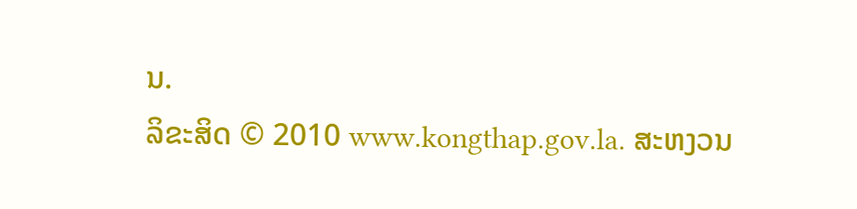ນ.
ລິຂະສິດ © 2010 www.kongthap.gov.la. ສະຫງວນ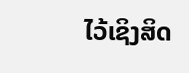ໄວ້ເຊິງສິດ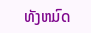ທັງຫມົດ